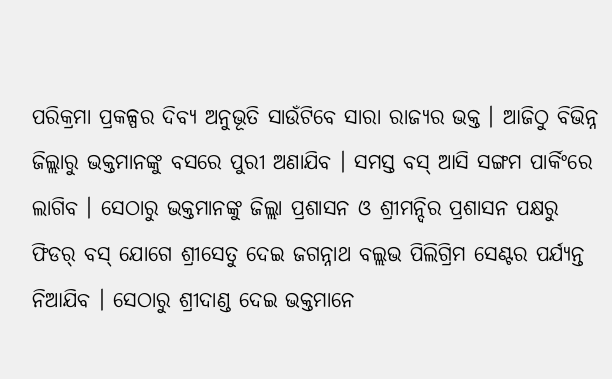ପରିକ୍ରମା ପ୍ରକଳ୍ପର ଦିବ୍ୟ ଅନୁଭୂତି ସାଉଁଟିବେ ସାରା ରାଜ୍ୟର ଭକ୍ତ । ଆଜିଠୁ ବିଭିନ୍ନ ଜିଲ୍ଲାରୁ ଭକ୍ତମାନଙ୍କୁ ବସରେ ପୁରୀ ଅଣାଯିବ । ସମସ୍ତ ବସ୍ ଆସି ସଙ୍ଗମ ପାର୍କିଂରେ ଲାଗିବ । ସେଠାରୁ ଭକ୍ତମାନଙ୍କୁ ଜିଲ୍ଲା ପ୍ରଶାସନ ଓ ଶ୍ରୀମନ୍ଦିର ପ୍ରଶାସନ ପକ୍ଷରୁ ଫିଡର୍ ବସ୍ ଯୋଗେ ଶ୍ରୀସେତୁ ଦେଇ ଜଗନ୍ନାଥ ବଲ୍ଲଭ ପିଲିଗ୍ରିମ ସେଣ୍ଟର ପର୍ଯ୍ୟନ୍ତ ନିଆଯିବ । ସେଠାରୁ ଶ୍ରୀଦାଣ୍ଡ ଦେଇ ଭକ୍ତମାନେ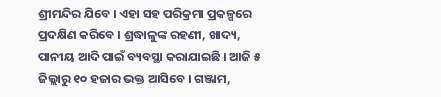ଶ୍ରୀମନ୍ଦିର ଯିବେ । ଏହା ସହ ପରିକ୍ରମା ପ୍ରକଳ୍ପରେ ପ୍ରଦକ୍ଷିଣ କରିବେ । ଶ୍ରଦ୍ଧାଳୁଙ୍କ ରହଣୀ, ଖାଦ୍ୟ, ପାନୀୟ ଆଦି ପାଇଁ ବ୍ୟବସ୍ଥା କରାଯାଇଛି । ଆଜି ୫ ଜିଲ୍ଲାରୁ ୧୦ ହଜାର ଭକ୍ତ ଆସିବେ । ଗଞ୍ଜାମ,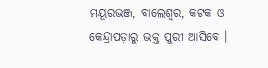ମୟୂରଭଞ୍ଜ, ବାଲେଶ୍ୱର, କଟକ ଓ କେନ୍ଦ୍ରାପଡ଼ାରୁ ଭକ୍ତ ପୁରୀ ଆସିବେ ।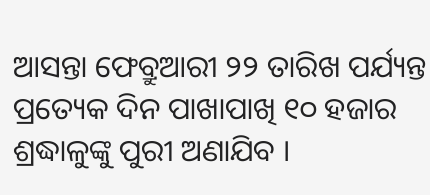ଆସନ୍ତା ଫେବ୍ରୁଆରୀ ୨୨ ତାରିଖ ପର୍ଯ୍ୟନ୍ତ ପ୍ରତ୍ୟେକ ଦିନ ପାଖାପାଖି ୧୦ ହଜାର ଶ୍ରଦ୍ଧାଳୁଙ୍କୁ ପୁରୀ ଅଣାଯିବ ।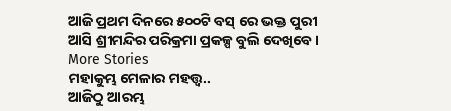ଆଜି ପ୍ରଥମ ଦିନରେ ୫୦୦ଟି ବସ୍ ରେ ଭକ୍ତ ପୁରୀ ଆସି ଶ୍ରୀମନ୍ଦିର ପରିକ୍ରମା ପ୍ରକଳ୍ପ ବୁଲି ଦେଖିବେ ।
More Stories
ମହାକୁମ୍ଭ ମେଳାର ମହତ୍ତ୍ବ..
ଆଜିଠୁ ଆରମ୍ଭ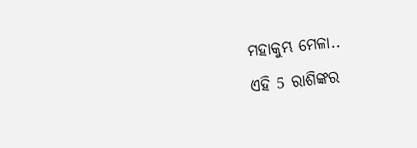ମହାକୁମ୍ଭ ମେଳା..
ଏହି 5 ରାଶିଙ୍କର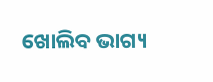ଖୋଲିବ ଭାଗ୍ୟ